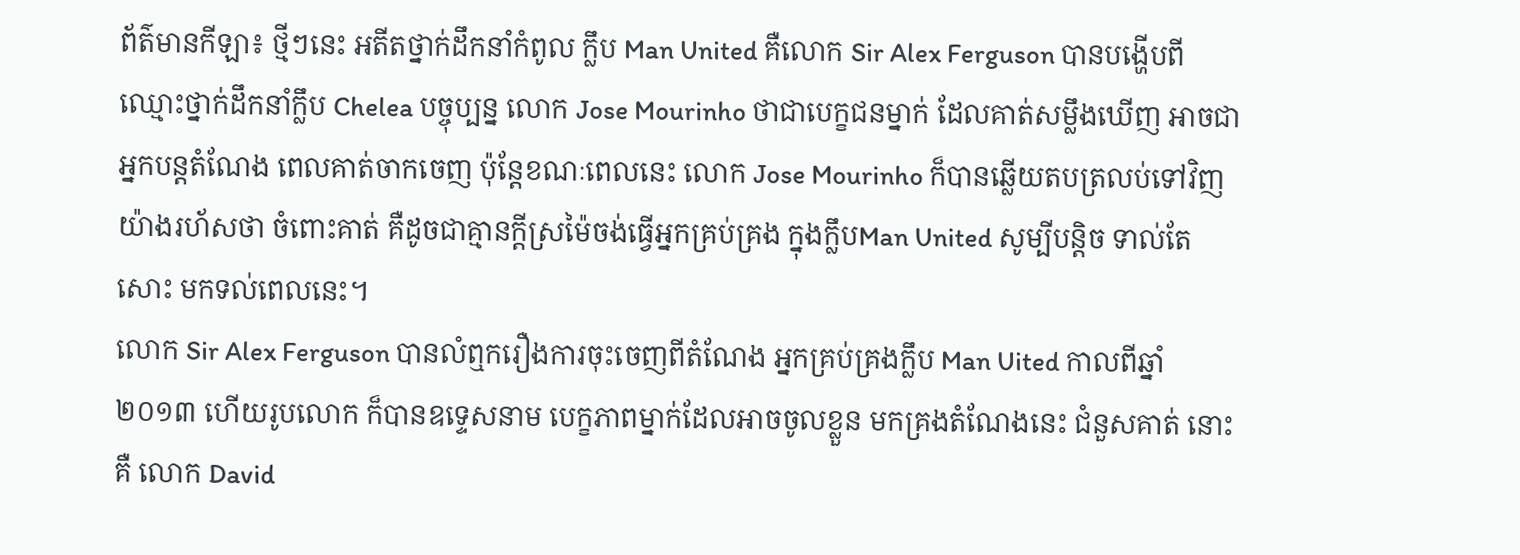ព័ត៌មានកីឡា៖ ថ្មីៗនេះ អតីតថ្នាក់ដឹកនាំកំពូល ក្លឹប Man United គឺលោក Sir Alex Ferguson បានបង្ហើបពី ឈ្មោះថ្នាក់ដឹកនាំក្លឹប Chelea បច្ចុប្បន្ន លោក Jose Mourinho ថាជាបេក្ខជនម្នាក់ ដែលគាត់សម្លឹងឃើញ អាចជាអ្នកបន្ដតំណែង ពេលគាត់ចាកចេញ ប៉ុន្ដែខណៈពេលនេះ លោក Jose Mourinho ក៏បានឆ្លើយតបត្រលប់ទៅវិញយ៉ាងរហ័សថា ចំពោះគាត់ គឺដូចជាគ្មានក្ដីស្រម៉ៃចង់ធ្វើអ្នកគ្រប់គ្រង ក្នុងក្លឹបMan United សូម្បីបន្ដិច ទាល់តែសោះ មកទល់ពេលនេះ។
លោក Sir Alex Ferguson បានលំឮករឿងការចុះចេញពីតំណែង អ្នកគ្រប់គ្រងក្លឹប Man Uited កាលពីឆ្នាំ ២០១៣ ហើយរូបលោក ក៏បានឧទ្ទេសនាម បេក្ខភាពម្នាក់ដែលអាចចូលខ្លួន មកគ្រងតំណែងនេះ ជំនួសគាត់ នោះគឺ លោក David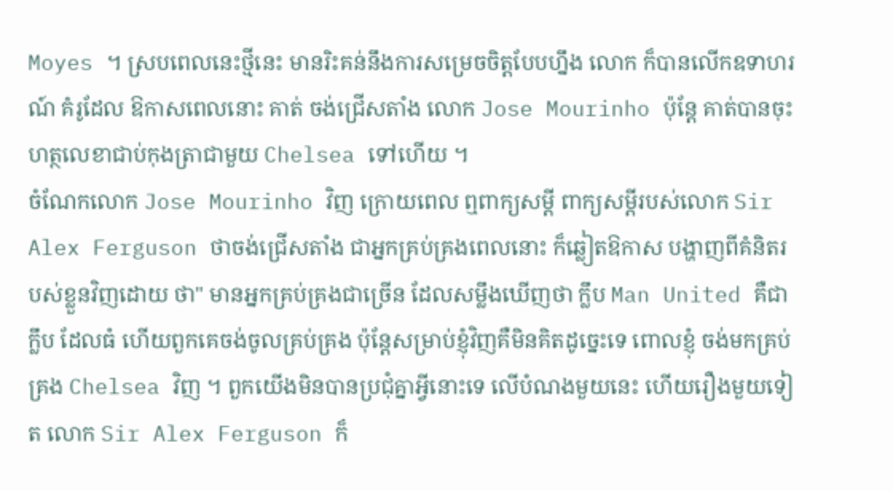Moyes ។ ស្របពេលនេះថ្មីនេះ មានរិះគន់នឹងការសម្រេចចិត្ដបែបហ្នឹង លោក ក៏បានលើកឧទាហរណ៍ គំរូដែល ឱកាសពេលនោះ គាត់ ចង់ជ្រើសតាំង លោក Jose Mourinho ប៉ុន្ដែ គាត់បានចុះហត្ថលេខាជាប់កុងត្រាជាមួយ Chelsea ទៅហើយ ។
ចំណែកលោក Jose Mourinho វិញ ក្រោយពេល ឮពាក្យសម្ដី ពាក្យសម្ដីរបស់លោក Sir Alex Ferguson ថាចង់ជ្រើសតាំង ជាអ្នកគ្រប់គ្រងពេលនោះ ក៏ឆ្លៀតឱកាស បង្ហាញពីគំនិតរបស់ខ្លួនវិញដោយ ថា" មានអ្នកគ្រប់គ្រងជាច្រើន ដែលសម្លឹងឃើញថា ក្លឹប Man United គឺជាក្លឹប ដែលធំ ហើយពួកគេចង់ចូលគ្រប់គ្រង ប៉ុន្ដែសម្រាប់ខ្ញុំវិញគឺមិនគិតដូច្នេះទេ ពោលខ្ញុំ ចង់មកគ្រប់គ្រង Chelsea វិញ ។ ពួកយើងមិនបានប្រជុំគ្នាអ្វីនោះទេ លើបំណងមួយនេះ ហើយរឿងមួយទៀត លោក Sir Alex Ferguson ក៏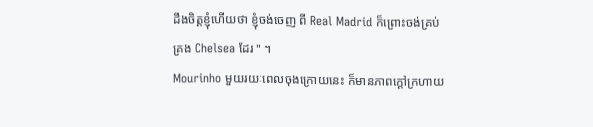ដឹងចិត្ដខ្ញុំហើយថា ខ្ញុំចង់ចេញ ពី Real Madrid ក៏ព្រោះចង់គ្រប់គ្រង Chelsea ដែរ " ។
Mourinho មួយរយៈពេលចុងក្រោយនេះ ក៏មានភាពក្ដៅក្រហាយ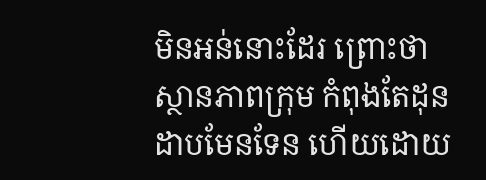មិនអន់នោះដែរ ព្រោះថា ស្ថានភាពក្រុម កំពុងតែដុនដាបមែនទែន ហើយដោយ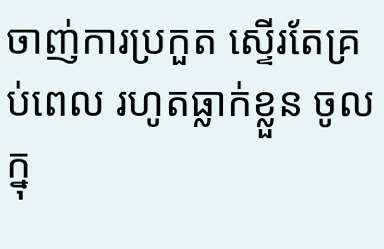ចាញ់ការប្រកួត ស្ទើរតែគ្រប់ពេល រហូតធ្លាក់ខ្លួន ចូលក្នុ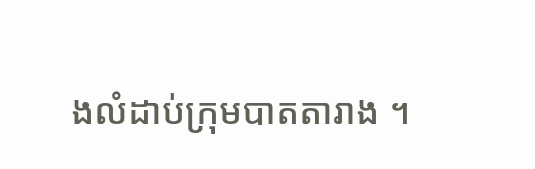ងលំដាប់ក្រុមបាតតារាង ។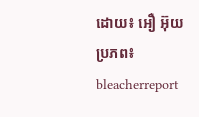ដោយ៖ អឿ អ៊ុយ
ប្រភព៖ bleacherreport